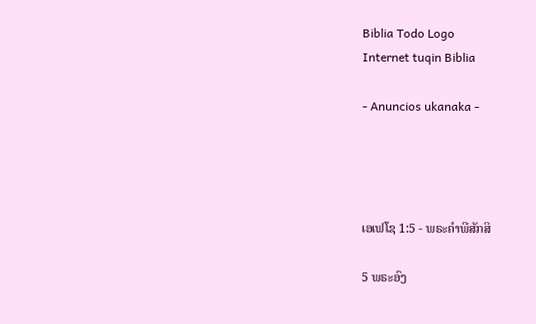Biblia Todo Logo
Internet tuqin Biblia

- Anuncios ukanaka -




ເອເຟໂຊ 1:5 - ພຣະຄຳພີສັກສິ

5 ພຣະອົງ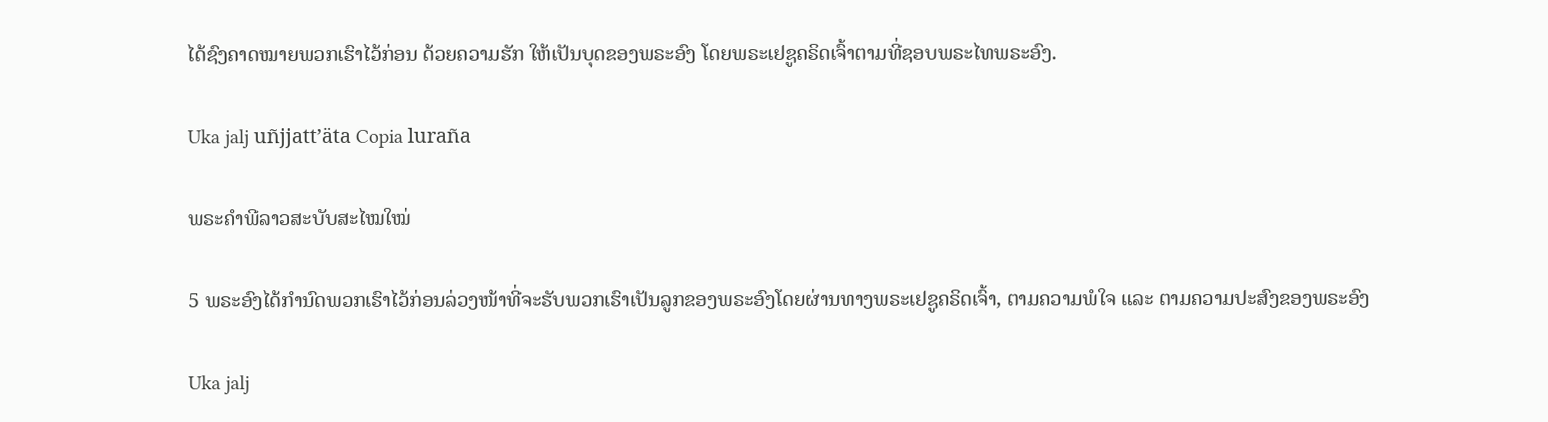ໄດ້ຊົງຄາດໝາຍພວກເຮົາໄວ້ກ່ອນ ດ້ວຍຄວາມຮັກ ໃຫ້ເປັນບຸດຂອງພຣະອົງ ໂດຍພຣະເຢຊູຄຣິດເຈົ້າຕາມທີ່ຊອບພຣະໄທພຣະອົງ.

Uka jalj uñjjattʼäta Copia luraña

ພຣະຄຳພີລາວສະບັບສະໄໝໃໝ່

5 ພຣະອົງໄດ້ກຳນົດພວກເຮົາໄວ້ກ່ອນລ່ວງໜ້າທີ່ຈະຮັບພວກເຮົາເປັນລູກຂອງພຣະອົງໂດຍຜ່ານທາງພຣະເຢຊູຄຣິດເຈົ້າ, ຕາມຄວາມພໍໃຈ ແລະ ຕາມຄວາມປະສົງຂອງພຣະອົງ

Uka jalj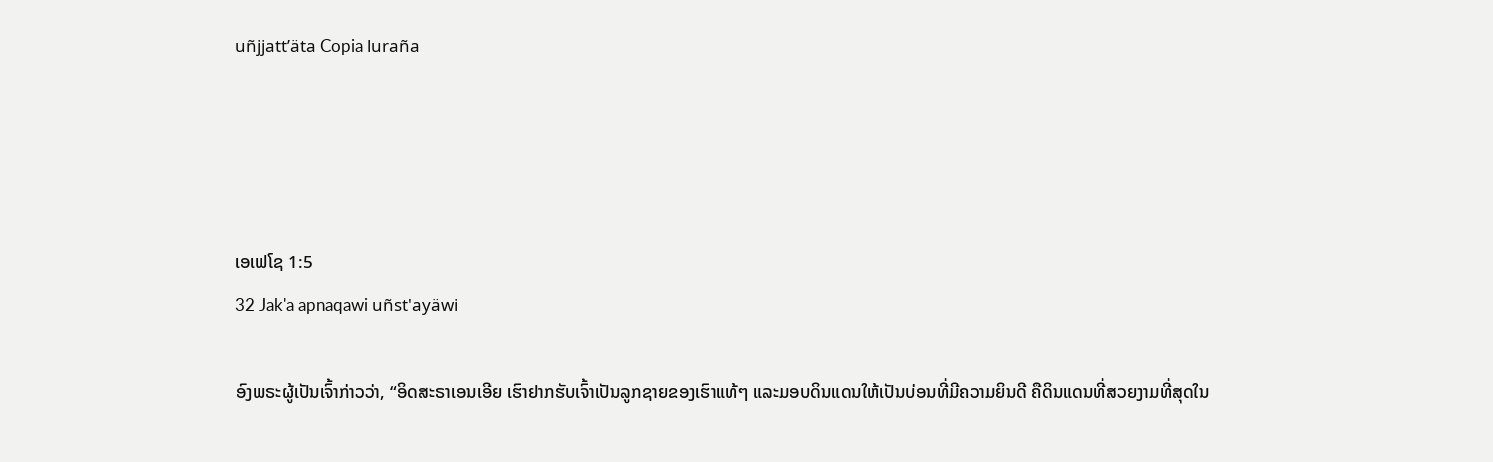uñjjattʼäta Copia luraña




ເອເຟໂຊ 1:5
32 Jak'a apnaqawi uñst'ayäwi

ອົງພຣະຜູ້ເປັນເຈົ້າກ່າວວ່າ, “ອິດສະຣາເອນເອີຍ ເຮົາຢາກຮັບເຈົ້າເປັນລູກຊາຍຂອງເຮົາແທ້ໆ ແລະມອບດິນແດນໃຫ້ເປັນບ່ອນທີ່ມີຄວາມຍິນດີ ຄືດິນແດນທີ່ສວຍງາມທີ່ສຸດໃນ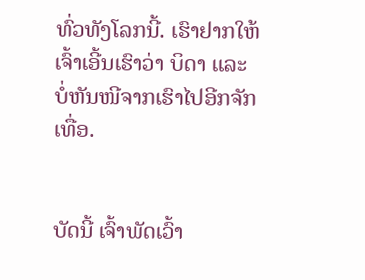ທົ່ວທັງໂລກນີ້. ເຮົາຢາກໃຫ້ເຈົ້າເອີ້ນເຮົາວ່າ ບິດາ ແລະ ບໍ່ຫັນໜີຈາກເຮົາໄປອີກຈັກເທື່ອ.


ບັດນີ້ ເຈົ້າພັດເວົ້າ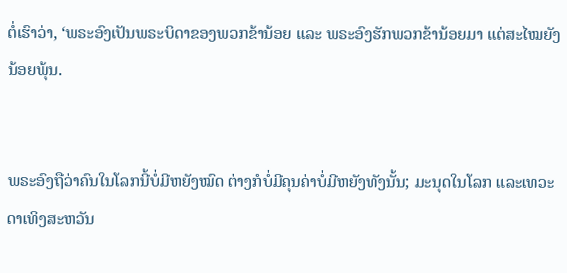ຕໍ່ເຮົາວ່າ, ‘ພຣະອົງເປັນພຣະບິດາຂອງພວກຂ້ານ້ອຍ ແລະ ພຣະອົງຮັກພວກຂ້ານ້ອຍມາ ແຕ່ສະໄໝຍັງນ້ອຍພຸ້ນ.


ພຣະອົງຖືວ່າຄົນໃນໂລກນີ້ບໍ່ມີຫຍັງໝົດ ຕ່າງກໍບໍ່ມີຄຸນຄ່າບໍ່ມີຫຍັງທັງນັ້ນ; ມະນຸດໃນໂລກ ແລະເທວະດາເທິງສະຫວັນ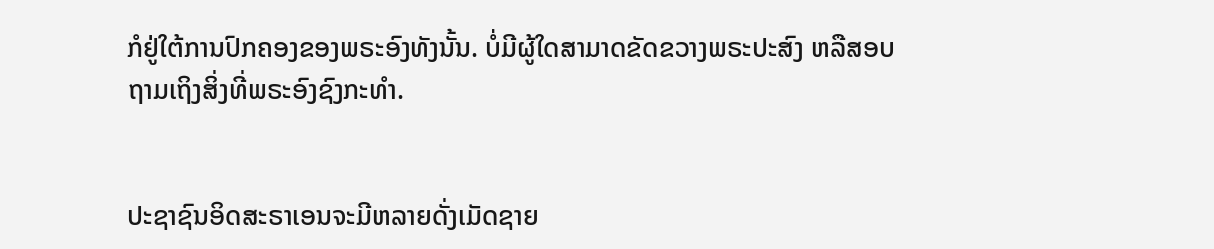ກໍຢູ່ໃຕ້ການປົກຄອງຂອງພຣະອົງທັງນັ້ນ. ບໍ່ມີຜູ້ໃດສາມາດຂັດຂວາງພຣະປະສົງ ຫລືສອບຖາມເຖິງສິ່ງທີ່ພຣະອົງຊົງກະທຳ.


ປະຊາຊົນອິດສະຣາເອນຈະມີຫລາຍດັ່ງເມັດຊາຍ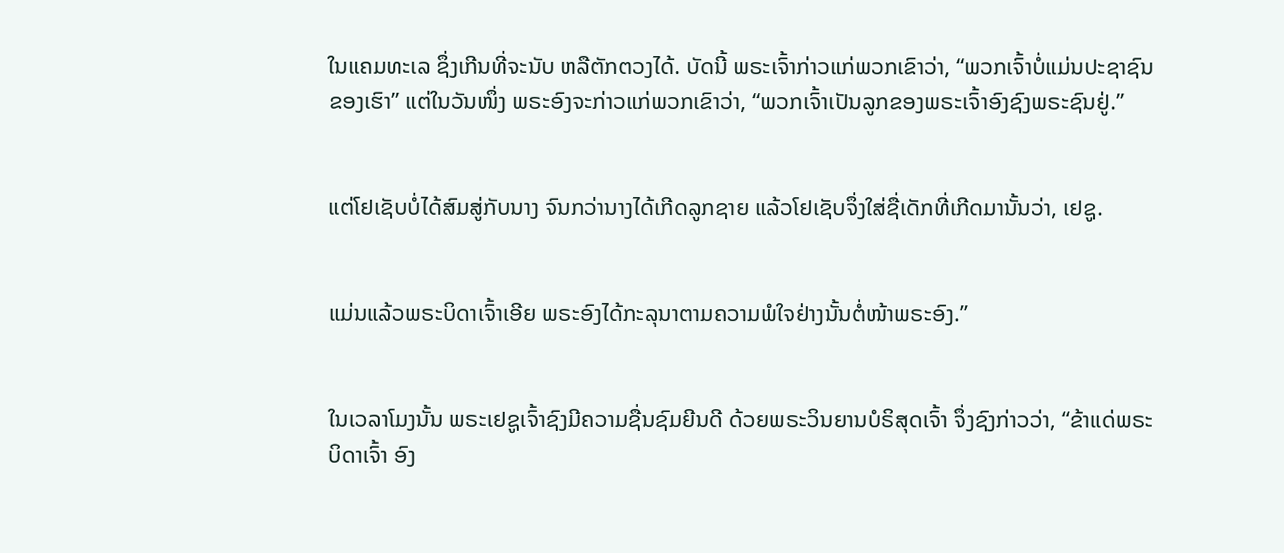ໃນແຄມທະເລ ຊຶ່ງເກີນທີ່ຈະນັບ ຫລືຕັກຕວງໄດ້. ບັດນີ້ ພຣະເຈົ້າກ່າວແກ່ພວກເຂົາວ່າ, “ພວກເຈົ້າບໍ່ແມ່ນປະຊາຊົນຂອງເຮົາ” ແຕ່ໃນວັນໜຶ່ງ ພຣະອົງຈະກ່າວແກ່ພວກເຂົາວ່າ, “ພວກເຈົ້າເປັນລູກຂອງພຣະເຈົ້າອົງຊົງພຣະຊົນຢູ່.”


ແຕ່ໂຢເຊັບບໍ່ໄດ້ສົມສູ່ກັບນາງ ຈົນກວ່ານາງໄດ້ເກີດລູກຊາຍ ແລ້ວໂຢເຊັບຈຶ່ງໃສ່ຊື່ເດັກທີ່ເກີດມານັ້ນວ່າ, ເຢຊູ.


ແມ່ນແລ້ວພຣະບິດາເຈົ້າເອີຍ ພຣະອົງໄດ້ກະລຸນາຕາມຄວາມພໍໃຈຢ່າງນັ້ນຕໍ່ໜ້າພຣະອົງ.”


ໃນເວລາໂມງນັ້ນ ພຣະເຢຊູເຈົ້າຊົງມີຄວາມຊື່ນຊົມຍີນດີ ດ້ວຍພຣະວິນຍານບໍຣິສຸດເຈົ້າ ຈຶ່ງຊົງກ່າວວ່າ, “ຂ້າແດ່ພຣະບິດາເຈົ້າ ອົງ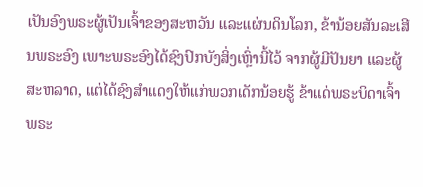ເປັນອົງພຣະຜູ້ເປັນເຈົ້າຂອງສະຫວັນ ແລະແຜ່ນດິນໂລກ, ຂ້ານ້ອຍສັນລະເສີນພຣະອົງ ເພາະພຣະອົງໄດ້ຊົງປົກບັງສິ່ງເຫຼົ່ານີ້ໄວ້ ຈາກຜູ້ມີປັນຍາ ແລະຜູ້ສະຫລາດ, ແຕ່ໄດ້ຊົງສຳແດງໃຫ້ແກ່ພວກເດັກນ້ອຍຮູ້ ຂ້າແດ່ພຣະບິດາເຈົ້າ ພຣະ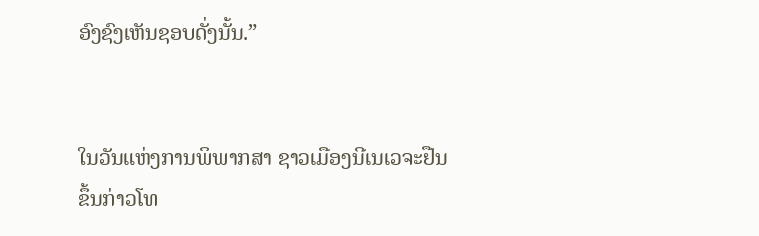ອົງຊົງເຫັນຊອບດັ່ງນັ້ນ.”


ໃນວັນແຫ່ງການພິພາກສາ ຊາວເມືອງນີເນເວຈະຢືນຂຶ້ນກ່າວໂທ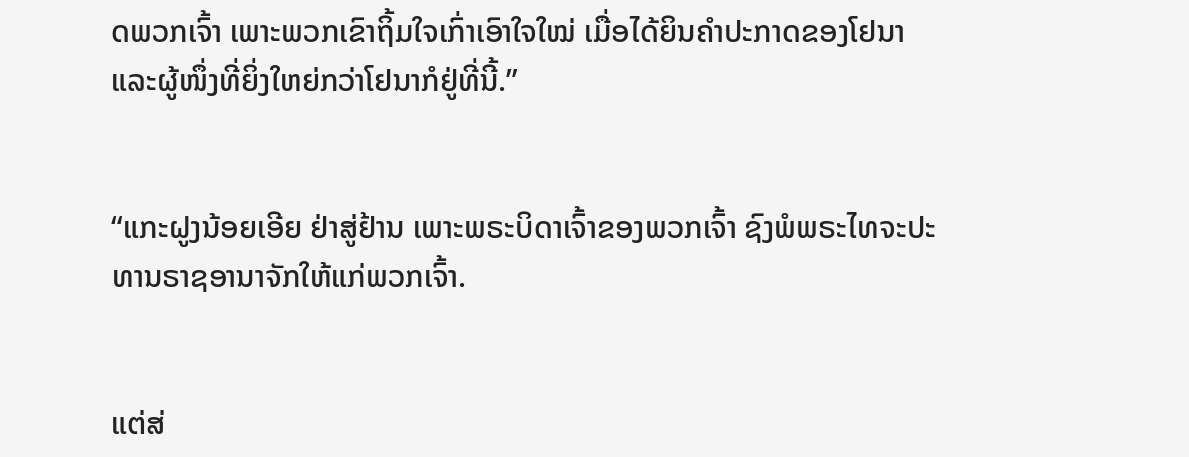ດພວກເຈົ້າ ເພາະພວກເຂົາຖິ້ມໃຈເກົ່າເອົາໃຈໃໝ່ ເມື່ອໄດ້ຍິນຄຳປະກາດຂອງໂຢນາ ແລະຜູ້ໜຶ່ງທີ່ຍິ່ງໃຫຍ່ກວ່າໂຢນາກໍຢູ່ທີ່ນີ້.”


“ແກະຝູງນ້ອຍເອີຍ ຢ່າສູ່ຢ້ານ ເພາະພຣະບິດາເຈົ້າຂອງພວກເຈົ້າ ຊົງພໍພຣະໄທຈະປະທານຣາຊອານາຈັກໃຫ້ແກ່ພວກເຈົ້າ.


ແຕ່ສ່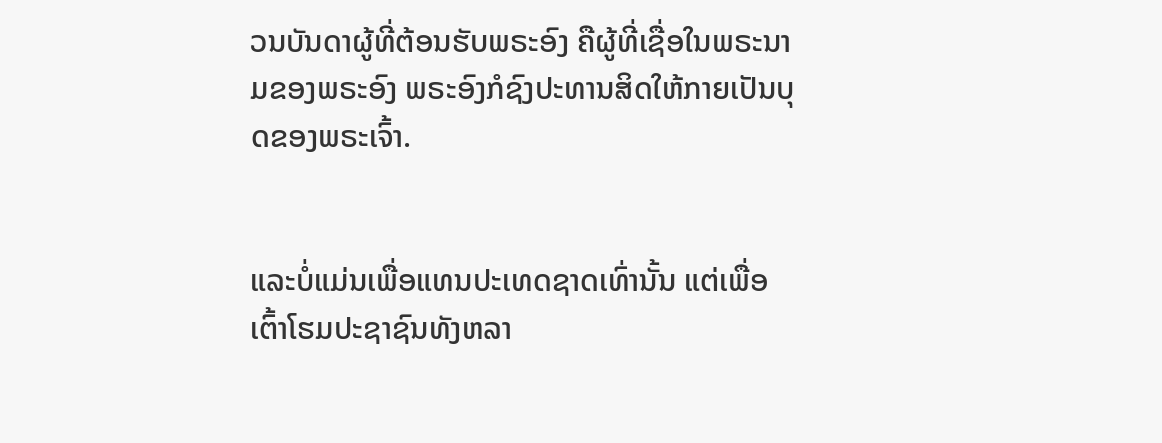ວນບັນດາຜູ້ທີ່ຕ້ອນຮັບພຣະອົງ ຄືຜູ້ທີ່ເຊື່ອໃນພຣະນາມຂອງພຣະອົງ ພຣະອົງກໍຊົງປະທານສິດໃຫ້ກາຍເປັນບຸດຂອງພຣະເຈົ້າ.


ແລະບໍ່ແມ່ນເພື່ອແທນປະເທດຊາດເທົ່ານັ້ນ ແຕ່ເພື່ອເຕົ້າໂຮມປະຊາຊົນທັງຫລາ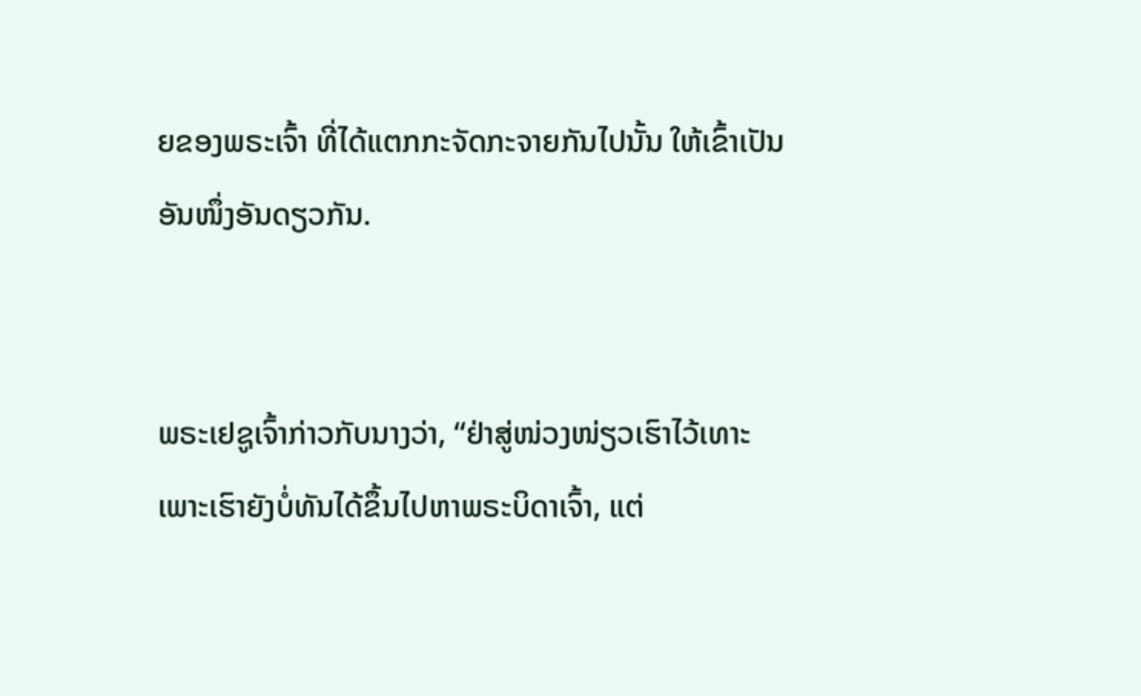ຍຂອງພຣະເຈົ້າ ທີ່ໄດ້ແຕກກະຈັດກະຈາຍກັນໄປນັ້ນ ໃຫ້ເຂົ້າເປັນອັນໜຶ່ງອັນດຽວກັນ.


ພຣະເຢຊູເຈົ້າກ່າວກັບນາງວ່າ, “ຢ່າສູ່ໜ່ວງໜ່ຽວເຮົາໄວ້ເທາະ ເພາະເຮົາຍັງບໍ່ທັນໄດ້ຂຶ້ນໄປຫາພຣະບິດາເຈົ້າ, ແຕ່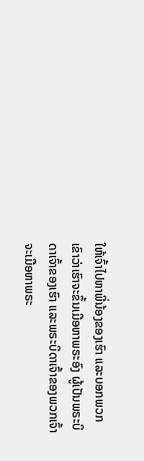ໃຫ້ເຈົ້າໄປຫາພີ່ນ້ອງຂອງເຮົາ ແລະບອກພວກເຂົາວ່າເຮົາຈະຂຶ້ນເມືອຫາພຣະອົງ ຜູ້ເປັນພຣະບິດາເຈົ້າຂອງເຮົາ ແລະພຣະບິດາເຈົ້າຂອງພວກເຈົ້າ ຈະເມືອຫາພຣະ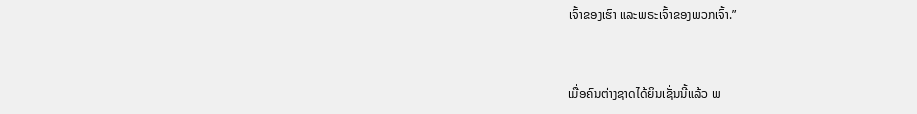ເຈົ້າຂອງເຮົາ ແລະພຣະເຈົ້າຂອງພວກເຈົ້າ.”


ເມື່ອຄົນຕ່າງຊາດໄດ້ຍິນເຊັ່ນນີ້ແລ້ວ ພ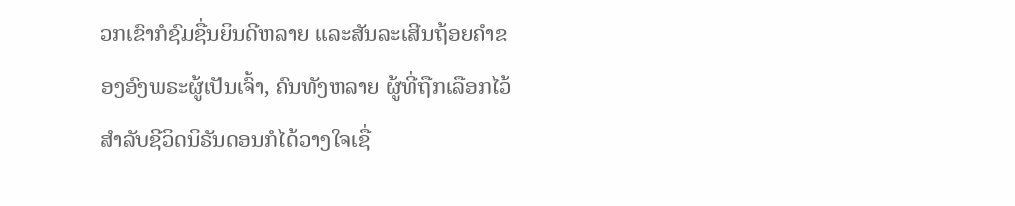ວກເຂົາກໍຊົມຊື່ນຍິນດີຫລາຍ ແລະສັນລະເສີນຖ້ອຍຄຳຂອງອົງພຣະຜູ້ເປັນເຈົ້າ, ຄົນທັງຫລາຍ ຜູ້ທີ່ຖືກເລືອກໄວ້ສຳລັບຊີວິດນິຣັນດອນກໍໄດ້ວາງໃຈເຊື່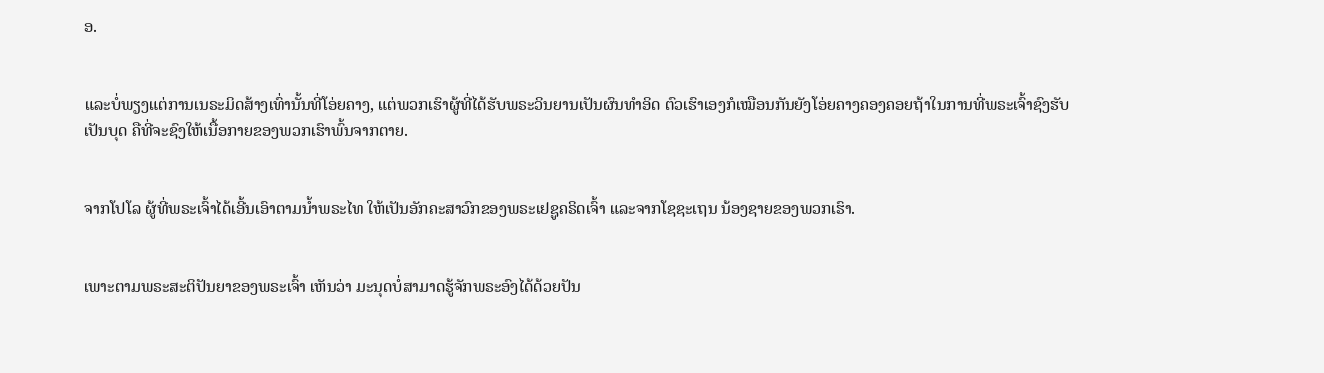ອ.


ແລະບໍ່ພຽງແຕ່ການເນຣະມິດສ້າງເທົ່ານັ້ນທີ່ໂອ່ຍຄາງ, ແຕ່ພວກເຮົາຜູ້ທີ່ໄດ້ຮັບພຣະວິນຍານເປັນຜົນທຳອິດ ຕົວເຮົາເອງກໍເໝືອນກັນຍັງໂອ່ຍຄາງຄອງຄອຍຖ້າໃນການທີ່ພຣະເຈົ້າຊົງຮັບເປັນບຸດ ຄືທີ່ຈະຊົງໃຫ້ເນື້ອກາຍຂອງພວກເຮົາພົ້ນຈາກຕາຍ.


ຈາກໂປໂລ ຜູ້ທີ່ພຣະເຈົ້າໄດ້ເອີ້ນເອົາຕາມນໍ້າພຣະໄທ ໃຫ້ເປັນອັກຄະສາວົກຂອງພຣະເຢຊູຄຣິດເຈົ້າ ແລະຈາກໂຊຊະເຖນ ນ້ອງຊາຍຂອງພວກເຮົາ.


ເພາະຕາມພຣະສະຕິປັນຍາຂອງພຣະເຈົ້າ ເຫັນວ່າ ມະນຸດບໍ່ສາມາດຮູ້ຈັກພຣະອົງໄດ້ດ້ວຍປັນ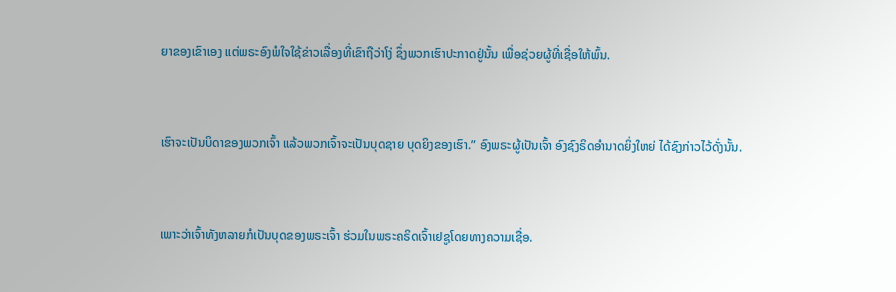ຍາຂອງເຂົາເອງ ແຕ່ພຣະອົງພໍໃຈໃຊ້ຂ່າວເລື່ອງທີ່ເຂົາຖືວ່າໂງ່ ຊຶ່ງພວກເຮົາປະກາດຢູ່ນັ້ນ ເພື່ອຊ່ວຍຜູ້ທີ່ເຊື່ອໃຫ້ພົ້ນ.


ເຮົາຈະເປັນບິດາຂອງພວກເຈົ້າ ແລ້ວພວກເຈົ້າຈະເປັນບຸດຊາຍ ບຸດຍິງຂອງເຮົາ.” ອົງພຣະຜູ້ເປັນເຈົ້າ ອົງຊົງຣິດອຳນາດຍິ່ງໃຫຍ່ ໄດ້ຊົງກ່າວໄວ້ດັ່ງນັ້ນ.


ເພາະວ່າເຈົ້າທັງຫລາຍກໍເປັນບຸດຂອງພຣະເຈົ້າ ຮ່ວມໃນພຣະຄຣິດເຈົ້າເຢຊູໂດຍທາງຄວາມເຊື່ອ.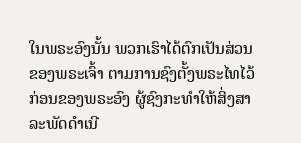ໃນພຣະອົງນັ້ນ ພວກເຮົາໄດ້ຕົກເປັນສ່ວນຂອງພຣະເຈົ້າ ຕາມການຊົງຕັ້ງພຣະໄທໄວ້ກ່ອນຂອງພຣະອົງ ຜູ້ຊົງກະທຳໃຫ້ສິ່ງສາລະພັດດຳເນີ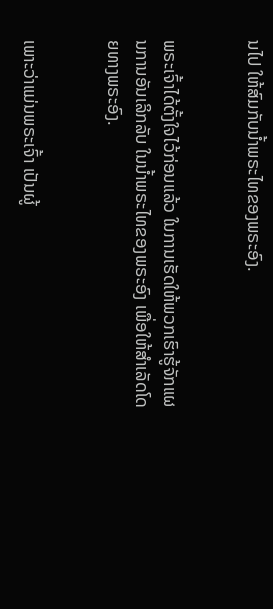ນໄປ ໃຫ້ສົມກັບນໍ້າພຣະໄທຂອງພຣະອົງ.


ພຣະເຈົ້າໄດ້ຕັ້ງໃຈໄວ້ກ່ອນແລ້ວ ໃນການເຮັດໃຫ້ພວກເຮົາຮູ້ຈັກແຜນການອັນເລິກລັບ ໃນນໍ້າພຣະໄທຂອງພຣະອົງ ເພື່ອໃຫ້ສຳເລັດໂດຍທາງພຣະອົງ.


ເພາະວ່າແມ່ນພຣະເຈົ້າ ເປັນຜູ້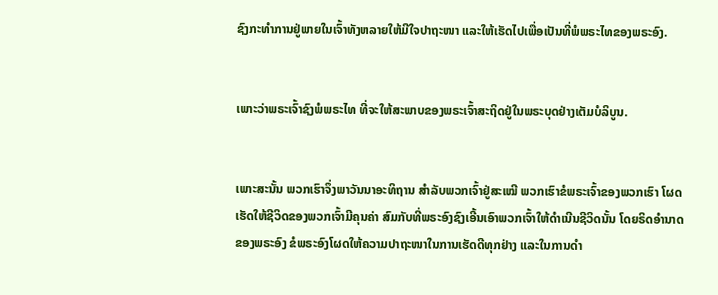ຊົງກະທຳການຢູ່ພາຍໃນເຈົ້າທັງຫລາຍໃຫ້ມີໃຈປາຖະໜາ ແລະໃຫ້ເຮັດໄປເພື່ອເປັນທີ່ພໍພຣະໄທຂອງພຣະອົງ.


ເພາະວ່າພຣະເຈົ້າຊົງພໍພຣະໄທ ທີ່ຈະໃຫ້ສະພາບຂອງພຣະເຈົ້າສະຖິດຢູ່ໃນພຣະບຸດຢ່າງເຕັມບໍລິບູນ.


ເພາະສະນັ້ນ ພວກເຮົາຈຶ່ງພາວັນນາອະທິຖານ ສຳລັບພວກເຈົ້າຢູ່ສະເໝີ ພວກເຮົາຂໍພຣະເຈົ້າຂອງພວກເຮົາ ໂຜດເຮັດໃຫ້ຊີວິດຂອງພວກເຈົ້າມີຄຸນຄ່າ ສົມກັບທີ່ພຣະອົງຊົງເອີ້ນເອົາພວກເຈົ້າໃຫ້ດຳເນີນຊີວິດນັ້ນ ໂດຍຣິດອຳນາດຂອງພຣະອົງ ຂໍພຣະອົງໂຜດໃຫ້ຄວາມປາຖະໜາໃນການເຮັດດີທຸກຢ່າງ ແລະໃນການດຳ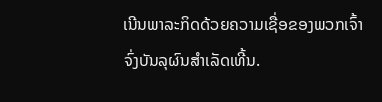ເນີນພາລະກິດດ້ວຍຄວາມເຊື່ອຂອງພວກເຈົ້າ ຈົ່ງບັນລຸຜົນສຳເລັດເທີ້ນ.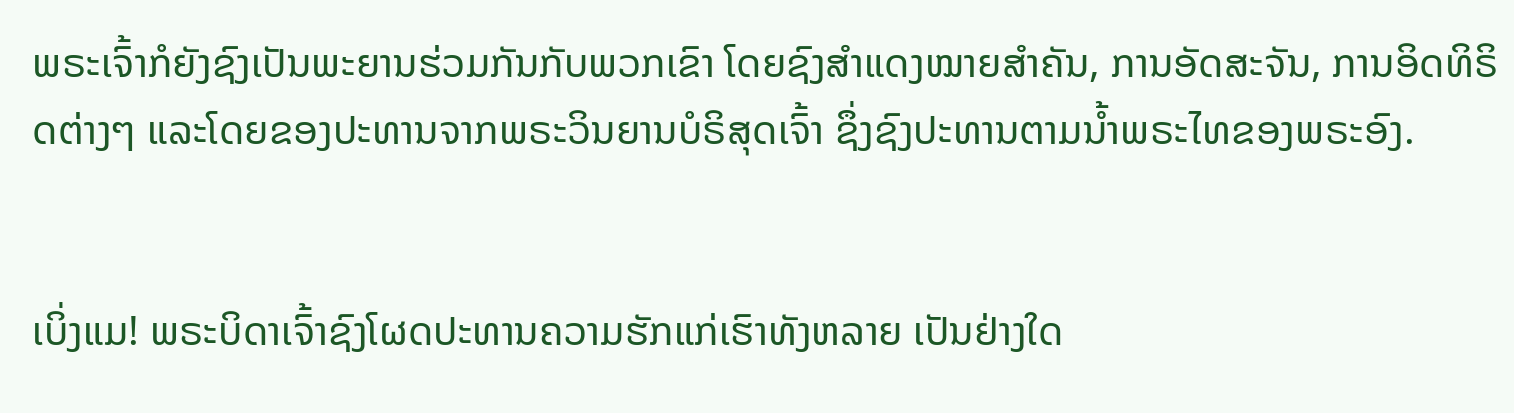ພຣະເຈົ້າກໍຍັງຊົງເປັນພະຍານຮ່ວມກັນກັບພວກເຂົາ ໂດຍຊົງສຳແດງໝາຍສຳຄັນ, ການອັດສະຈັນ, ການອິດທິຣິດຕ່າງໆ ແລະໂດຍຂອງປະທານຈາກພຣະວິນຍານບໍຣິສຸດເຈົ້າ ຊຶ່ງຊົງປະທານຕາມນໍ້າພຣະໄທຂອງພຣະອົງ.


ເບິ່ງແມ! ພຣະບິດາເຈົ້າຊົງໂຜດປະທານຄວາມຮັກແກ່ເຮົາທັງຫລາຍ ເປັນຢ່າງໃດ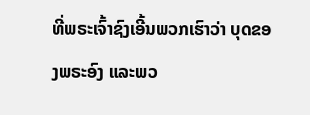ທີ່ພຣະເຈົ້າຊົງເອີ້ນພວກເຮົາວ່າ ບຸດຂອງພຣະອົງ ແລະພວ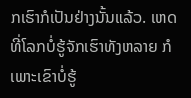ກເຮົາກໍເປັນຢ່າງນັ້ນແລ້ວ. ເຫດທີ່ໂລກບໍ່ຮູ້ຈັກເຮົາທັງຫລາຍ ກໍເພາະເຂົາບໍ່ຮູ້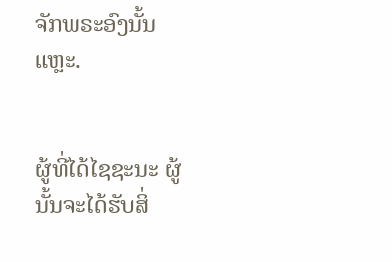ຈັກພຣະອົງນັ້ນແຫຼະ.


ຜູ້ທີ່ໄດ້ໄຊຊະນະ ຜູ້ນັ້ນຈະໄດ້ຮັບສິ່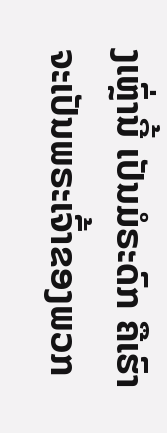ງເຫຼົ່ານີ້ ເປັນມໍຣະດົກ ຄືເຮົາຈະເປັນພຣະເຈົ້າຂອງພວກ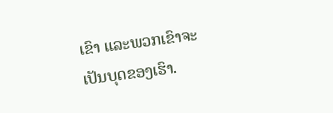ເຂົາ ແລະພວກເຂົາຈະເປັນບຸດຂອງເຮົາ.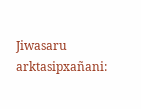Jiwasaru arktasipxañani: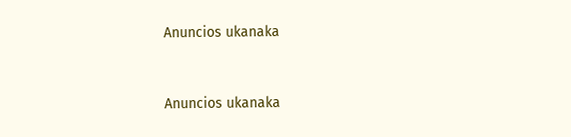Anuncios ukanaka


Anuncios ukanaka